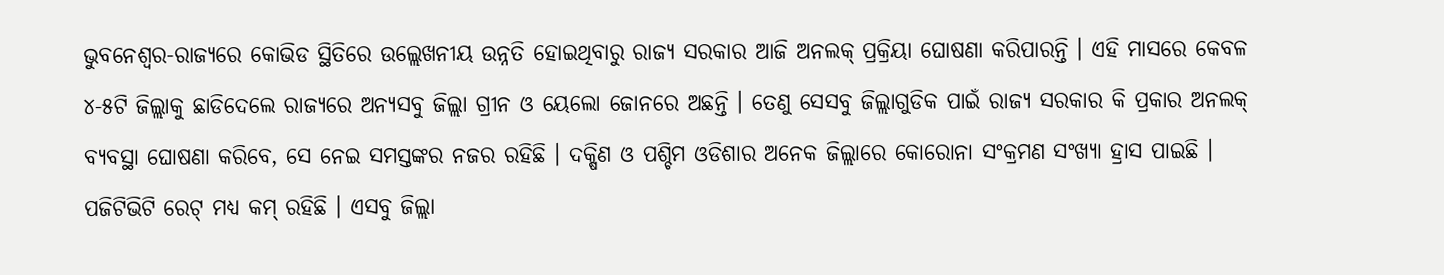ଭୁବନେଶ୍ୱର-ରାଜ୍ୟରେ କୋଭିଡ ସ୍ଥିତିରେ ଉଲ୍ଲେଖନୀୟ ଉନ୍ନତି ହୋଇଥିବାରୁ ରାଜ୍ୟ ସରକାର ଆଜି ଅନଲକ୍ ପ୍ରକ୍ରିୟା ଘୋଷଣା କରିପାରନ୍ତି । ଏହି ମାସରେ କେବଳ ୪-୫ଟି ଜିଲ୍ଲାକୁ ଛାଡିଦେଲେ ରାଜ୍ୟରେ ଅନ୍ୟସବୁ ଜିଲ୍ଲା ଗ୍ରୀନ ଓ ୟେଲୋ ଜୋନରେ ଅଛନ୍ତି । ତେଣୁ ସେସବୁ ଜିଲ୍ଲାଗୁଡିକ ପାଇଁ ରାଜ୍ୟ ସରକାର କି ପ୍ରକାର ଅନଲକ୍ ବ୍ୟବସ୍ଥା ଘୋଷଣା କରିବେ, ସେ ନେଇ ସମସ୍ତଙ୍କର ନଜର ରହିଛି । ଦକ୍ଷିଣ ଓ ପଶ୍ଚିମ ଓଡିଶାର ଅନେକ ଜିଲ୍ଲାରେ କୋରୋନା ସଂକ୍ରମଣ ସଂଖ୍ୟା ହ୍ରାସ ପାଇଛି । ପଜିଟିଭିଟି ରେଟ୍ ମଧ୍ୟ କମ୍ ରହିଛି । ଏସବୁ ଜିଲ୍ଲା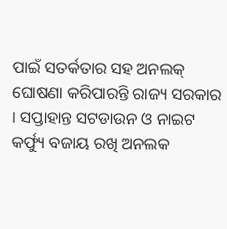ପାଇଁ ସତର୍କତାର ସହ ଅନଲକ୍ ଘୋଷଣା କରିପାରନ୍ତି ରାଜ୍ୟ ସରକାର । ସପ୍ତାହାନ୍ତ ସଟଡାଉନ ଓ ନାଇଟ କର୍ଫ୍ୟୁ ବଜାୟ ରଖି ଅନଲକ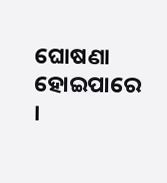ଘୋଷଣା ହୋଇପାରେ ।